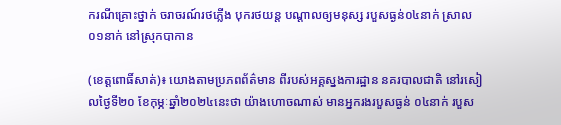ករណីគ្រោះថ្នាក់ ចរាចរណ៍រថភ្លើង បុករថយន្ត បណ្តាលឲ្យមនុស្ស របួសធ្ងន់០៤នាក់ ស្រាល០១នាក់ នៅស្រុកបាកាន

(ខេត្តពោធិ៍សាត់)៖ យោងតាមប្រភពព័ត៌មាន ពីរបស់អគ្គស្នងការដ្ឋាន នគរបាលជាតិ នៅរសៀលថ្ងៃទី២០ ខែកុម្ភៈឆ្នាំ២០២៤នេះថា យ៉ាងហោចណាស់ មានអ្នករងរបួសធ្ងន់ ០៤នាក់ របួស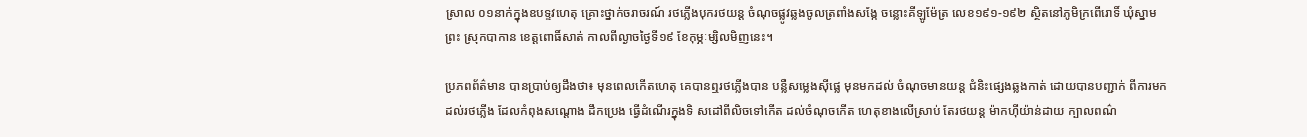ស្រាល ០១នាក់ក្នុងឧបទ្ទវហេតុ គ្រោះថ្នាក់ចរាចរណ៍ រថភ្លើងបុករថយន្ត ចំណុចផ្លូវឆ្លងចូលត្រពាំងសង្កែ ចន្លោះគីឡូម៉ែត្រ លេខ១៩១-១៩២ ស្ថិតនៅភូមិក្រពើរោទិ៍ ឃុំស្នាមព្រះ ស្រុកបាកាន ខេត្តពោធិ៍សាត់ កាលពីល្ងាចថ្ងៃទី១៩ ខែកុម្ភៈម្សិលមិញនេះ។

ប្រភពព័ត៌មាន បានប្រាប់ឲ្យដឹងថា៖ មុនពេលកើតហេតុ គេបានឮរថភ្លើងបាន បន្លឺសម្លេងស៊ីផ្លេ មុនមកដល់ ចំណុចមានយន្ត ជំនិះផ្សេងឆ្លងកាត់ ដោយបានបញ្ជាក់ ពីការមកដល់រថភ្លើង ដែលកំពុងសណ្ដោង ដឹកប្រេង ធ្វើដំណើរក្នុងទិ សដៅពីលិចទៅកើត ដល់ចំណុចកើត ហេតុខាងលើស្រាប់ តែរថយន្ត ម៉ាកហ៊ីយ៉ាន់ដាយ ក្បាលពណ៌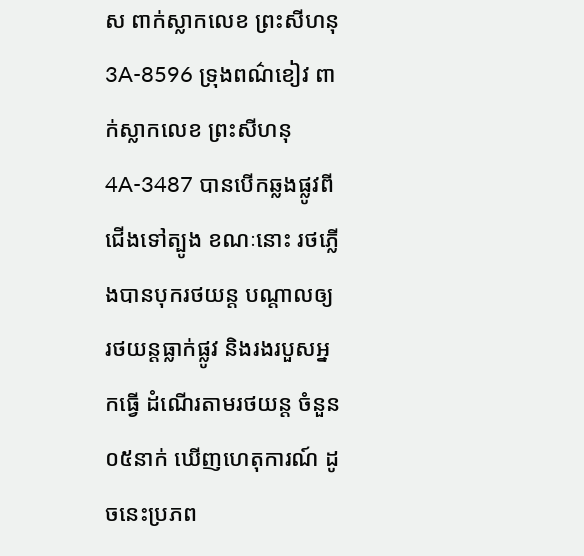ស ពាក់ស្លាកលេខ ព្រះសីហនុ 3A-8596 ទ្រុងពណ៌ខៀវ ពាក់ស្លាកលេខ ព្រះសីហនុ 4A-3487 បានបើកឆ្លងផ្លូវពីជើងទៅត្បូង ខណៈនោះ រថភ្លើងបានបុករថយន្ត បណ្តាលឲ្យ រថយន្តធ្លាក់ផ្លូវ និងរងរបួសអ្នកធ្វើ ដំណើរតាមរថយន្ត ចំនួន០៥នាក់ ឃើញហេតុការណ៍ ដូចនេះប្រភព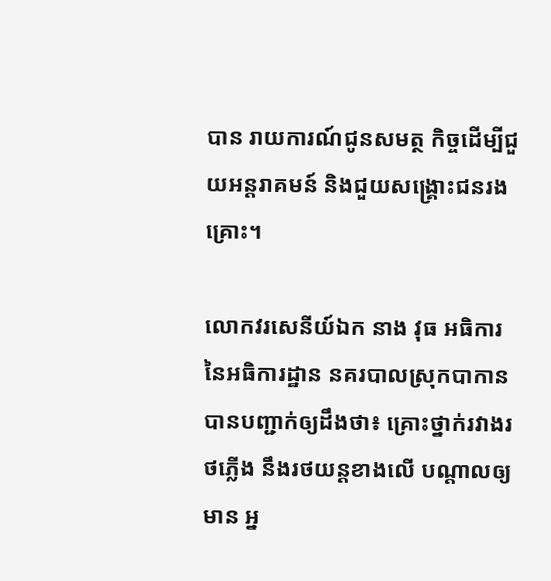បាន រាយការណ៍ជូនសមត្ថ កិច្ចដើម្បីជួយអន្តរាគមន៍ និងជួយសង្គ្រោះជនរងគ្រោះ។

លោកវរសេនីយ៍ឯក នាង វុធ អធិការ នៃអធិការដ្ឋាន នគរបាលស្រុកបាកាន បានបញ្ជាក់ឲ្យដឹងថា៖ គ្រោះថ្នាក់រវាងរថភ្លើង នឹងរថយន្តខាងលើ បណ្តាលឲ្យមាន អ្ន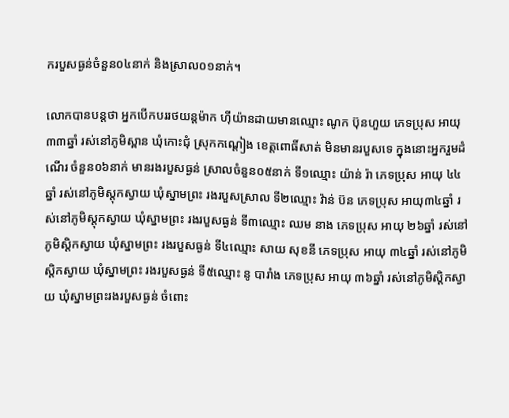ករបួសធ្ងន់ចំនួន០៤នាក់ និងស្រាល០១នាក់។

លោកបានបន្តថា អ្នកបើកបររថយន្តម៉ាក ហ៊ីយ៉ានដាយមានឈ្មោះ ណូក ប៊ុនហួយ ភេទប្រុស អាយុ៣៣ឆ្នាំ រស់នៅភូមិស្ពាន ឃុំកោះជុំ ស្រុកកណ្ដៀង ខេត្តពោធិ៍សាត់ មិនមានរបួសទេ ក្នុងនោះអ្នករួមដំណើរ ចំនួន០៦នាក់ មានរងរបួសធ្ងន់ ស្រាលចំនួន០៥នាក់ ទី១ឈ្មោះ យ៉ាន់ រ៉ា ភេទប្រុស អាយុ ៤៤ឆ្នាំ រស់នៅភូមិស្ដុកស្វាយ ឃុំស្នាមព្រះ រងរបួសស្រាល ទី២ឈ្មោះ វ៉ាន់ ប៊ន ភេទប្រុស អាយុ៣៤ឆ្នាំ រស់នៅភូមិស្ដុកស្វាយ ឃុំស្នាមព្រះ រងរបួសធ្ងន់ ទី៣ឈ្មោះ ឈម នាង ភេទប្រុស អាយុ ២៦ឆ្នាំ រស់នៅភូមិស្ដិកស្វាយ ឃុំស្នាមព្រះ រងរបួសធ្ងន់ ទី៤ឈ្មោះ សាយ សុខនី ភេទប្រុស អាយុ ៣៤ឆ្នាំ រស់នៅភូមិស្ដិកស្វាយ ឃុំស្នាមព្រះ រងរបួសធ្ងន់ ទី៥ឈ្មោះ នូ បារាំង ភេទប្រុស អាយុ ៣៦ឆ្នាំ រស់នៅភូមិស្ដិកស្វាយ ឃុំស្នាមព្រះរងរបួសធ្ងន់ ចំពោះ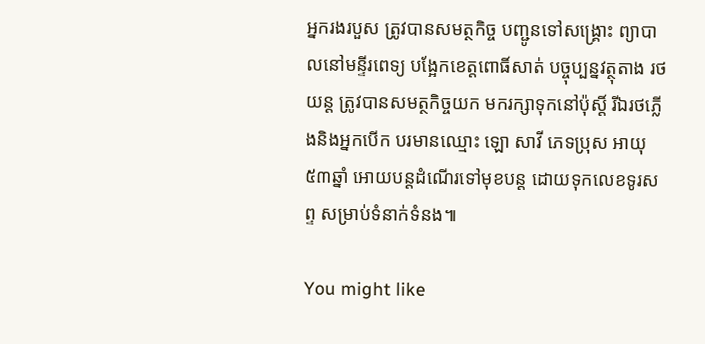អ្នករងរបួស ត្រូវបានសមត្ថកិច្ច បញ្ជូនទៅសង្គ្រោះ ព្យាបាលនៅមន្ទីរពេទ្យ បង្អែកខេត្តពោធិ៍សាត់ បច្ចុប្បន្នវត្ថុតាង រថយន្ត ត្រូវបានសមត្ថកិច្ចយក មករក្សាទុកនៅប៉ុស្តិ៍ រីឯរថភ្លើងនិងអ្នកបើក បរមានឈ្មោះ ឡោ សាវី ភេទប្រុស អាយុ៥៣ឆ្នាំ អោយបន្តដំណើរទៅមុខបន្ត ដោយទុកលេខទូរសព្ទ សម្រាប់ទំនាក់ទំនង៕

You might like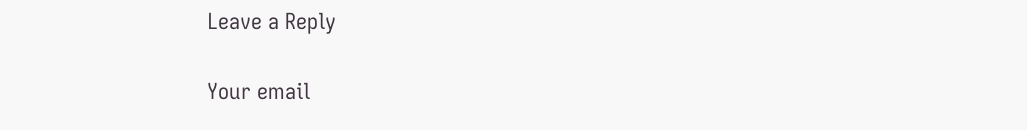Leave a Reply

Your email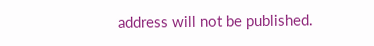address will not be published.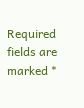Required fields are marked *